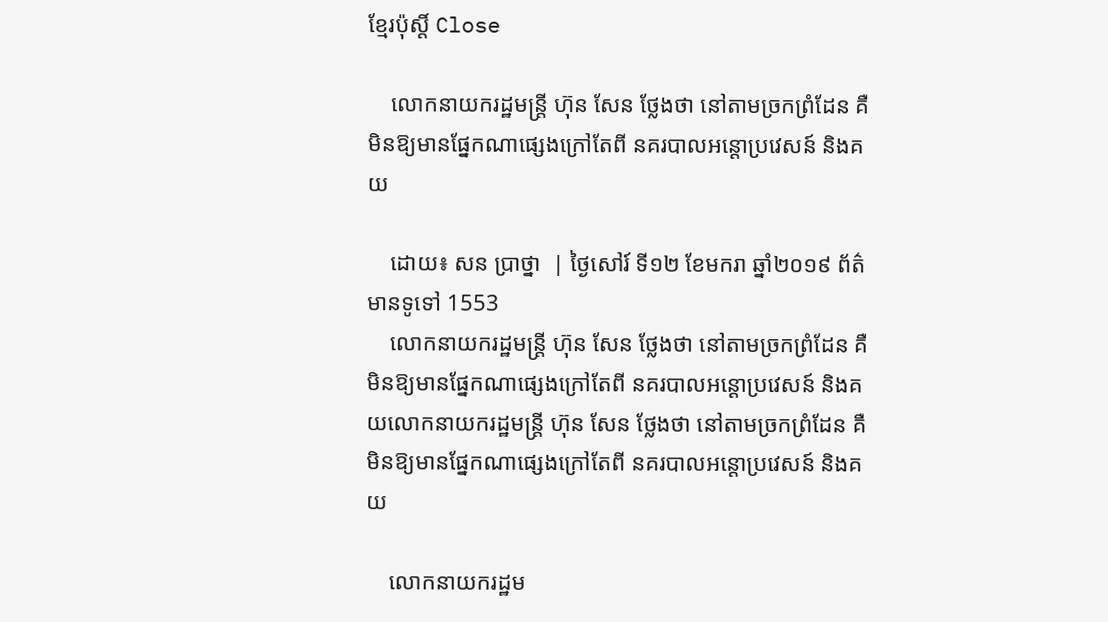ខ្មែរប៉ុស្ដិ៍ Close

    លោកនាយករដ្ឋមន្រ្តី ហ៊ុន សែន ថ្លែងថា នៅតាមច្រកព្រំដែន គឺមិនឱ្យមានផ្នែកណាផ្សេងក្រៅតែពី នគរបាលអន្តោប្រវេសន៍ និងគយ

    ដោយ៖ សន ប្រាថ្នា  | ថ្ងៃសៅរ៍ ទី១២ ខែមករា ឆ្នាំ២០១៩ ព័ត៌មានទូទៅ 1553
    លោកនាយករដ្ឋមន្រ្តី ហ៊ុន សែន ថ្លែងថា នៅតាមច្រកព្រំដែន គឺមិនឱ្យមានផ្នែកណាផ្សេងក្រៅតែពី នគរបាលអន្តោប្រវេសន៍ និងគយលោកនាយករដ្ឋមន្រ្តី ហ៊ុន សែន ថ្លែងថា នៅតាមច្រកព្រំដែន គឺមិនឱ្យមានផ្នែកណាផ្សេងក្រៅតែពី នគរបាលអន្តោប្រវេសន៍ និងគយ

    លោកនាយករដ្ឋម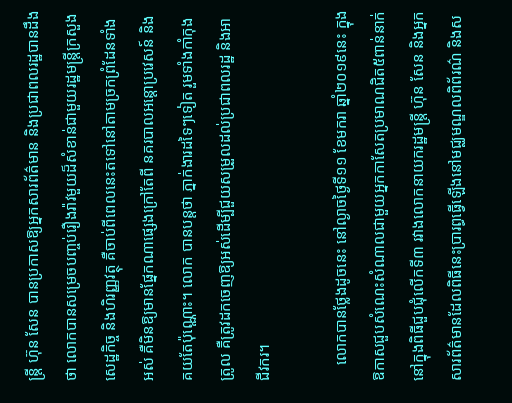ន្ត្រី ហ៊ុន សែន បានប្រកាសឱ្យអ្នកសារព័ត៌មាន និងប្រជាពលរដ្ឋបានដឹងថា លោកបានសម្រេចបញ្ចប់រឿងរ៉ាវមួយដ៏សំខាន់ជាមួយរដ្ឋមន្ត្រីក្រសួងសេដ្ឋកិច្ច និងហិរញ្ញវត្ថុ គឺចាប់ពីពេលនេះតទៅនៅតាមច្រកព្រំដែនទាំងអស់ គឺមិនឱ្យមានផ្នែកណាផ្សេងក្រៅតែពី នគរបាលអន្តោប្រវេសន៍ និងគយតែប៉ុណ្ណោះ។ លោក បានបន្តថា ភ្នាក់ងារដទៃៗទៀត រួមទាំងកាំកុងត្រូល គឺត្រូវដកចេញឱ្យអស់ដើម្បីជួយសម្រួលដល់ប្រជាពលរដ្ឋ និងអាជីវករ។

    លោកបានថ្លែងដូចនេះ នៅល្ងាចថ្ងៃទី១១ ខែមករា ឆ្នាំ២០១៩នេះ ក្នុងឱកាសជួបសំណេះសំណាលជាមួយអ្នកកាសែតប្រមាណជិត៥ពាន់នាក់នៅក្នុងពិធីជួបជុំលើកទី៣ រវាងលោកនាយករដ្ឋមន្រ្តី ហ៊ុន សែន និងអ្នកសារព័ត៌មានដែលពិធីនេះប្រារព្ធធ្វើឡើងនៅមជ្ឈមណ្ឌលពិព័រណ៌ និងស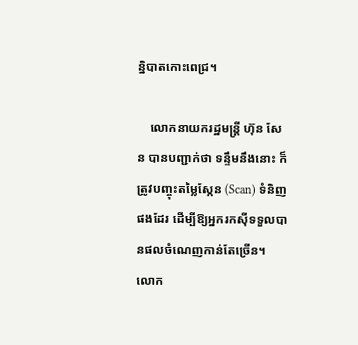ន្និបាតកោះពេជ្រ។

    លោកនាយករដ្ឋមន្រ្តី ហ៊ុន សែន បានបញ្ជាក់ថា ទន្ទឹមនឹងនោះ ក៏ត្រូវបញ្ចុះតម្លៃស្កែន (Scan) ទំនិញផងដែរ ដើម្បីឱ្យអ្នករកស៊ីទទួលបានផលចំណេញកាន់តែច្រើន។ លោក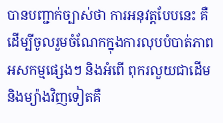បានបញ្ជាក់ច្បាស់ថា ការអនុវត្តបែបនេះ គឺដើម្បីចូលរួមចំណែកក្នុងការលុបបំបាត់ភាពអសកម្មផ្សេងៗ និងអំពើ ពុករលួយជាដើម និងម្យ៉ាងវិញទៀតគឺ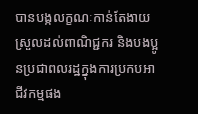បានបង្កលក្ខណៈកាន់តែងាយស្រួលដល់ពាណិជ្ជករ និងបងប្អូនប្រជាពលរដ្ឋក្នុងការប្រកបអាជីវកម្មផង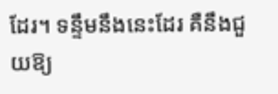ដែរ។ ទន្ទឹមនឹងនេះដែរ គឺនឹងជួយឱ្យ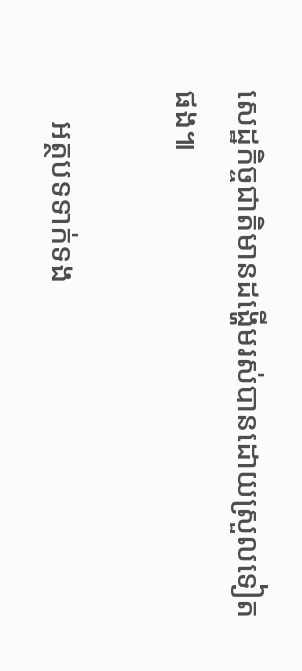សេដ្ឋកិច្ចជាតិមានដង្ហើមរស់បានដោយស្រួលទៀតផង៕

    អត្ថបទទាក់ទង